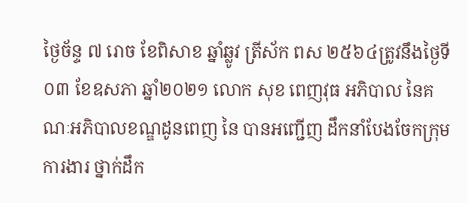ថ្ងៃច័ន្ទ ៧ រោច ខែពិសាខ ឆ្នាំឆ្លូវ ត្រីស័ក ពស ២៥៦៤ត្រូវនឹងថ្ងៃទី០៣ ខែឧសភា ឆ្នាំ២០២១ លោក សុខ ពេញវុធ អភិបាល នៃគណៈអភិបាលខណ្ឌដូនពេញ នៃ បានអញ្ជើញ ដឹកនាំបែងចែកក្រុមការងារ ថ្នាក់ដឹក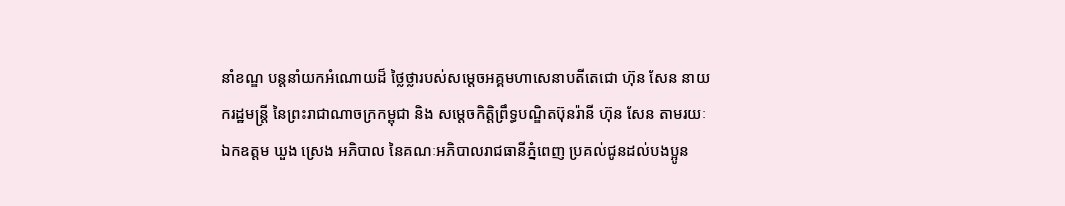នាំខណ្ឌ បន្ដនាំយកអំណោយដ៏ ថ្លៃថ្លារបស់សម្តេចអគ្គមហាសេនាបតីតេជោ ហ៊ុន សែន នាយករដ្ឋមន្ត្រី នៃព្រះរាជាណាចក្រកម្ពុជា និង សម្តេចកិត្តិព្រឹទ្ធបណ្ឌិតប៊ុនរ៉ានី ហ៊ុន សែន តាមរយៈ ឯកឧត្តម ឃួង ស្រេង អភិបាល នៃគណៈអភិបាលរាជធានីភ្នំពេញ ប្រគល់ជូនដល់បងប្អូន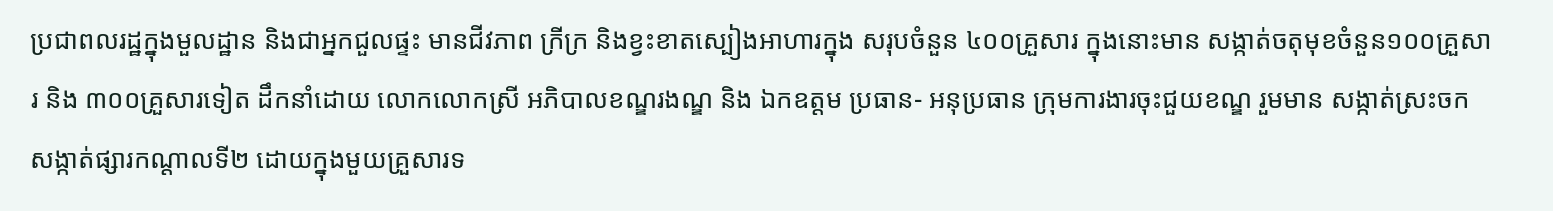ប្រជាពលរដ្ឋក្នុងមួលដ្ឋាន និងជាអ្នកជួលផ្ទះ មានជីវភាព ក្រីក្រ និងខ្វះខាតស្បៀងអាហារក្នុង សរុបចំនួន ៤០០គ្រួសារ ក្នុងនោះមាន សង្កាត់ចតុមុខចំនួន១០០គ្រួសារ និង ៣០០គ្រួសារទៀត ដឹកនាំដោយ លោកលោកស្រី អភិបាលខណ្ឌរងណ្ឌ និង ឯកឧត្តម ប្រធាន- អនុប្រធាន ក្រុមការងារចុះជួយខណ្ឌ រួមមាន សង្កាត់ស្រះចក សង្កាត់ផ្សារកណ្តាលទី២ ដោយក្នុងមួយគ្រួសារទ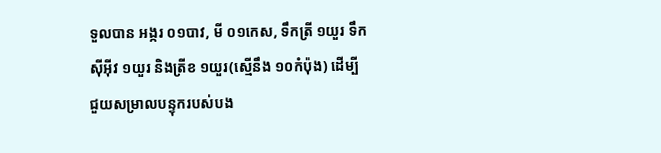ទួលបាន អង្ករ ០១បាវ, មី ០១កេស, ទឹកត្រី ១យួរ ទឹកស៊ីអ៊ីវ ១យួរ និងត្រីខ ១យួរ(ស្មើនឹង ១០កំប៉ុង) ដើម្បីជួយសម្រាលបន្ទុករបស់បង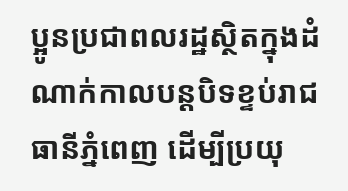ប្អូនប្រជាពលរដ្ឋស្ថិតក្នុងដំណាក់កាលបន្តបិទខ្ទប់រាជធានីភ្នំពេញ ដើម្បីប្រយុ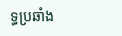ទ្ធប្រឆាំង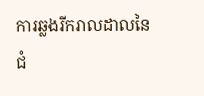ការឆ្លងរីករាលដាលនៃជំ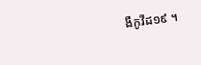ងឺកូវីដ១៩ ។